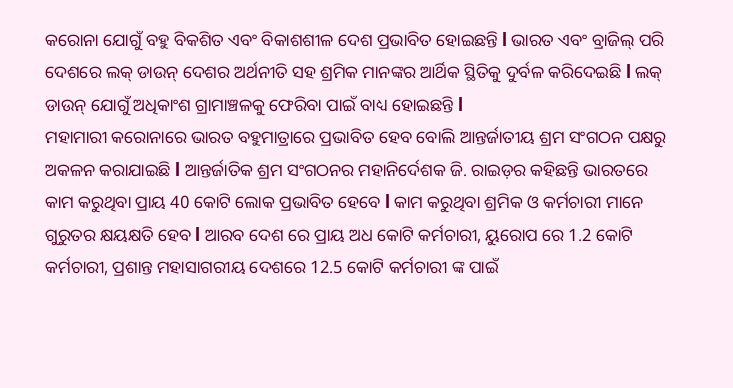କରୋନା ଯୋଗୁଁ ବହୁ ବିକଶିତ ଏବଂ ବିକାଶଶୀଳ ଦେଶ ପ୍ରଭାବିତ ହୋଇଛନ୍ତି l ଭାରତ ଏବଂ ବ୍ରାଜିଲ୍ ପରି ଦେଶରେ ଲକ୍ ଡାଉନ୍ ଦେଶର ଅର୍ଥନୀତି ସହ ଶ୍ରମିକ ମାନଙ୍କର ଆର୍ଥିକ ସ୍ଥିତିକୁ ଦୁର୍ବଳ କରିଦେଇଛି l ଲକ୍ ଡାଉନ୍ ଯୋଗୁଁ ଅଧିକାଂଶ ଗ୍ରାମାଞ୍ଚଳକୁ ଫେରିବା ପାଇଁ ବାଧ୍ୟ ହୋଇଛନ୍ତି l
ମହାମାରୀ କରୋନାରେ ଭାରତ ବହୁମାତ୍ରାରେ ପ୍ରଭାବିତ ହେବ ବୋଲି ଆନ୍ତର୍ଜାତୀୟ ଶ୍ରମ ସଂଗଠନ ପକ୍ଷରୁ ଅକଳନ କରାଯାଇଛି l ଆନ୍ତର୍ଜାତିକ ଶ୍ରମ ସଂଗଠନର ମହାନିର୍ଦେଶକ ଜି. ରାଇଡ଼ର କହିଛନ୍ତି ଭାରତରେ କାମ କରୁଥିବା ପ୍ରାୟ 40 କୋଟି ଲୋକ ପ୍ରଭାବିତ ହେବେ l କାମ କରୁଥିବା ଶ୍ରମିକ ଓ କର୍ମଚାରୀ ମାନେ ଗୁରୁତର କ୍ଷୟକ୍ଷତି ହେବ l ଆରବ ଦେଶ ରେ ପ୍ରାୟ ଅଧ କୋଟି କର୍ମଚାରୀ, ୟୁରୋପ ରେ 1.2 କୋଟି କର୍ମଚାରୀ, ପ୍ରଶାନ୍ତ ମହାସାଗରୀୟ ଦେଶରେ 12.5 କୋଟି କର୍ମଚାରୀ ଙ୍କ ପାଇଁ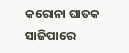କରୋନା ଘାତକ ସାଜିପାରେ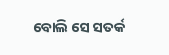ବୋଲି ସେ ସତର୍କ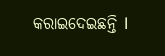କରାଇଦେଇଛନ୍ତି l